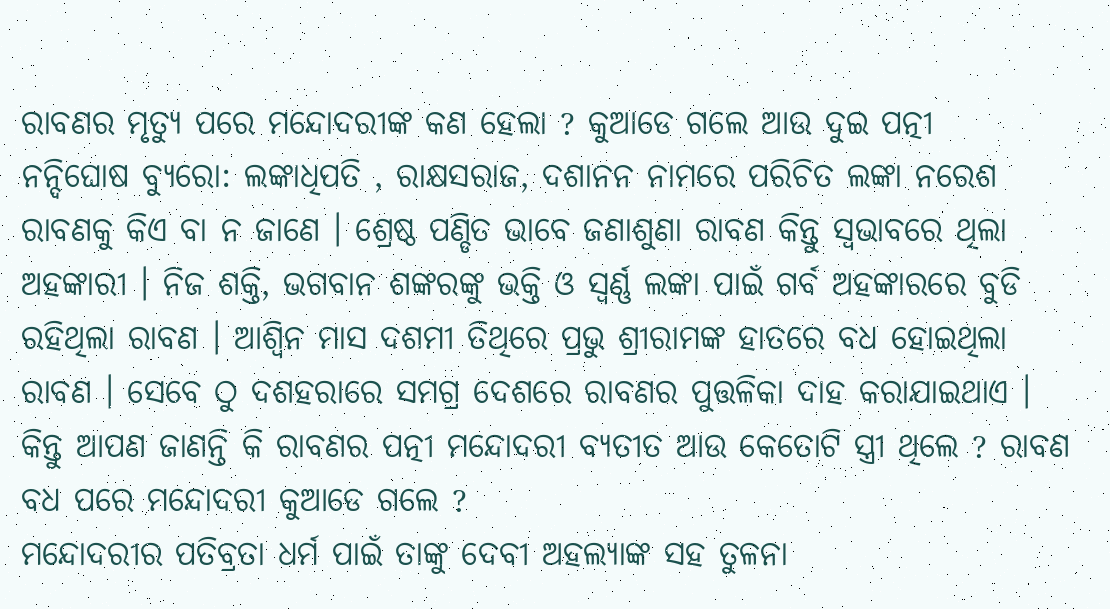ରାବଣର ମୃତ୍ୟୁ ପରେ ମନ୍ଦୋଦରୀଙ୍କ କଣ ହେଲା ? କୁଆଡେ ଗଲେ ଆଉ ଦୁଇ ପତ୍ନୀ
ନନ୍ଦିଘୋଷ ବ୍ୟୁରୋ: ଲଙ୍କାଧିପତି , ରାକ୍ଷସରାଜ, ଦଶାନନ ନାମରେ ପରିଚିତ ଲଙ୍କା ନରେଶ ରାବଣକୁ କିଏ ବା ନ ଜାଣେ । ଶ୍ରେଷ୍ଠ ପଣ୍ଡିତ ଭାବେ ଜଣାଶୁଣା ରାବଣ କିନ୍ତୁ ସ୍ବଭାବରେ ଥିଲା ଅହଙ୍କାରୀ । ନିଜ ଶକ୍ତି, ଭଗବାନ ଶଙ୍କରଙ୍କୁ ଭକ୍ତି ଓ ସ୍ୱର୍ଣ୍ଣ ଲଙ୍କା ପାଇଁ ଗର୍ବ ଅହଙ୍କାରରେ ବୁଡି ରହିଥିଲା ରାବଣ । ଆଶ୍ବିନ ମାସ ଦଶମୀ ତିଥିରେ ପ୍ରଭୁ ଶ୍ରୀରାମଙ୍କ ହାତରେ ବଧ ହୋଇଥିଲା ରାବଣ । ସେବେ ଠୁ ଦଶହରାରେ ସମଗ୍ର ଦେଶରେ ରାବଣର ପୁତ୍ତଳିକା ଦାହ କରାଯାଇଥାଏ । କିନ୍ତୁ ଆପଣ ଜାଣନ୍ତି କି ରାବଣର ପତ୍ନୀ ମନ୍ଦୋଦରୀ ବ୍ୟତୀତ ଆଉ କେତୋଟି ସ୍ତ୍ରୀ ଥିଲେ ? ରାବଣ ବଧ ପରେ ମନ୍ଦୋଦରୀ କୁଆଡେ ଗଲେ ?
ମନ୍ଦୋଦରୀର ପତିବ୍ରତା ଧର୍ମ ପାଇଁ ତାଙ୍କୁ ଦେବୀ ଅହଲ୍ୟାଙ୍କ ସହ ତୁଳନା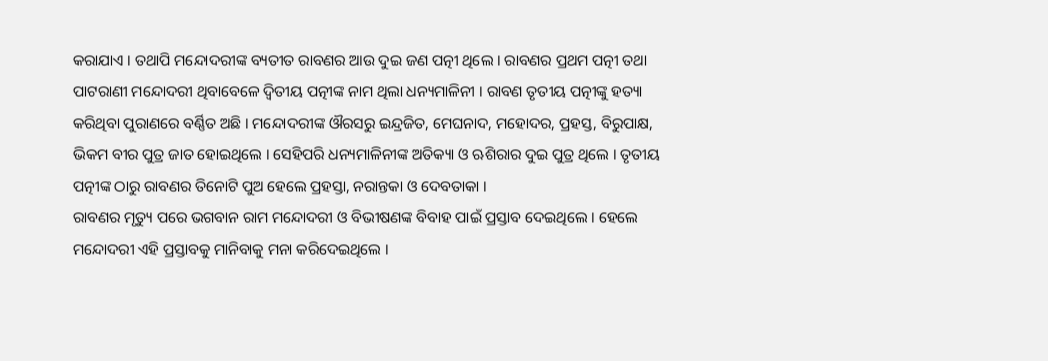କରାଯାଏ । ତଥାପି ମନ୍ଦୋଦରୀଙ୍କ ବ୍ୟତୀତ ରାବଣର ଆଉ ଦୁଇ ଜଣ ପତ୍ନୀ ଥିଲେ । ରାବଣର ପ୍ରଥମ ପତ୍ନୀ ତଥା ପାଟରାଣୀ ମନ୍ଦୋଦରୀ ଥିବାବେଳେ ଦ୍ବିତୀୟ ପତ୍ନୀଙ୍କ ନାମ ଥିଲା ଧନ୍ୟମାଳିନୀ । ରାବଣ ତୃତୀୟ ପତ୍ନୀଙ୍କୁ ହତ୍ୟା କରିଥିବା ପୁରାଣରେ ବର୍ଣ୍ଣିତ ଅଛି । ମନ୍ଦୋଦରୀଙ୍କ ଔରସରୁ ଇନ୍ଦ୍ରଜିତ, ମେଘନାଦ, ମହୋଦର, ପ୍ରହସ୍ତ, ବିରୁପାକ୍ଷ, ଭିକମ ବୀର ପୁତ୍ର ଜାତ ହୋଇଥିଲେ । ସେହିପରି ଧନ୍ୟମାଳିନୀଙ୍କ ଅତିକ୍ୟା ଓ ଋଶିରାର ଦୁଇ ପୁତ୍ର ଥିଲେ । ତୃତୀୟ ପତ୍ନୀଙ୍କ ଠାରୁ ରାବଣର ତିନୋଟି ପୁଅ ହେଲେ ପ୍ରହସ୍ତା, ନରାନ୍ତକା ଓ ଦେବତାକା ।
ରାବଣର ମୃତ୍ୟୁ ପରେ ଭଗବାନ ରାମ ମନ୍ଦୋଦରୀ ଓ ବିଭୀଷଣଙ୍କ ବିବାହ ପାଇଁ ପ୍ରସ୍ତାବ ଦେଇଥିଲେ । ହେଲେ ମନ୍ଦୋଦରୀ ଏହି ପ୍ରସ୍ତାବକୁ ମାନିବାକୁ ମନା କରିଦେଇଥିଲେ ।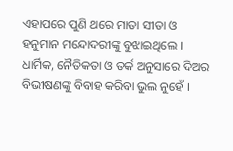ଏହାପରେ ପୁଣି ଥରେ ମାତା ସୀତା ଓ ହନୁମାନ ମନ୍ଦୋଦରୀଙ୍କୁ ବୁଝାଇଥିଲେ । ଧାର୍ମିକ, ନୈତିକତା ଓ ତର୍କ ଅନୁସାରେ ଦିଅର ବିଭୀଷଣଙ୍କୁ ବିବାହ କରିବା ଭୁଲ ନୁହେଁ ।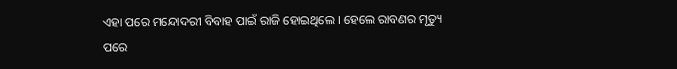ଏହା ପରେ ମନ୍ଦୋଦରୀ ବିବାହ ପାଇଁ ରାଜି ହୋଇଥିଲେ । ହେଲେ ରାବଣର ମୃତ୍ୟୁ ପରେ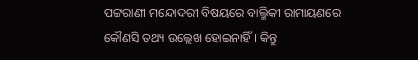ପଟ୍ଟରାଣୀ ମନ୍ଦୋଦରୀ ବିଷୟରେ ବାଲ୍ମିକୀ ରାମାୟଣରେ କୌଣସି ତଥ୍ୟ ଉଲ୍ଲେଖ ହୋଇନାହିଁ । କିନ୍ତୁ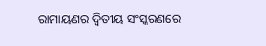ରାମାୟଣର ଦ୍ବିତୀୟ ସଂସ୍କରଣରେ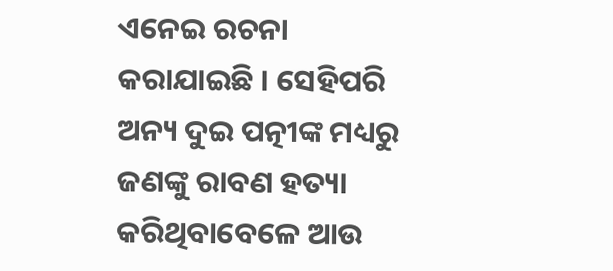ଏନେଇ ରଚନା କରାଯାଇଛି । ସେହିପରି ଅନ୍ୟ ଦୁଇ ପତ୍ନୀଙ୍କ ମଧ୍ୟରୁ ଜଣଙ୍କୁ ରାବଣ ହତ୍ୟା କରିଥିବାବେଳେ ଆଉ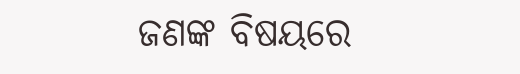ଜଣଙ୍କ ବିଷୟରେ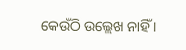କେଉଁଠି ଉଲ୍ଲେଖ ନାହିଁ ।